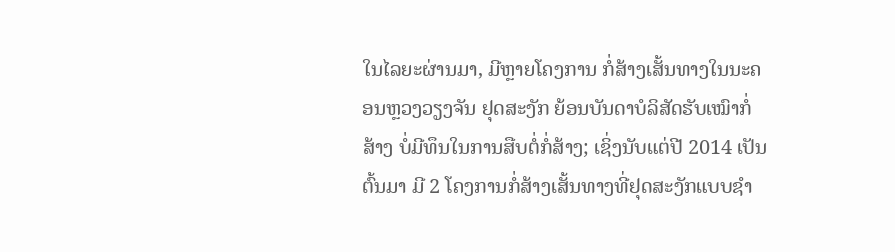ໃນໄລຍະຜ່ານມາ, ມີຫຼາຍໂຄງການ ກໍ່ສ້າງເສັ້ນທາງໃນນະຄອນຫຼວງວຽງຈັນ ຢຸດສະງັກ ຍ້ອນບັນດາບໍລິສັດຮັບເໝົາກໍ່ສ້າງ ບໍ່ມີທຶນໃນການສືບຕໍ່ກໍ່ສ້າງ; ເຊິ່ງນັບແຕ່ປີ 2014 ເປັນຕົ້ນມາ ມີ 2 ໂຄງການກໍ່ສ້າງເສັ້ນທາງທີ່ຢຸດສະງັກແບບຊໍາ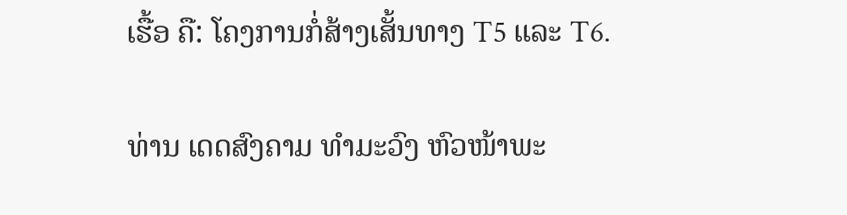ເຮື້ອ ຄື: ໂຄງການກໍ່ສ້າງເສັ້ນທາງ T5 ແລະ T6.

ທ່ານ ເດດສົງຄາມ ທຳມະວົງ ຫົວໜ້າພະ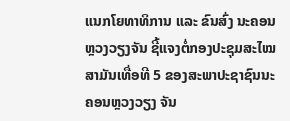ແນກໂຍທາທິການ ແລະ ຂົນສົ່ງ ນະຄອນຫຼວງວຽງຈັນ ຊີ້ແຈງຕໍ່ກອງປະຊຸມສະໄໝສາມັນເທື່ອທີ 5 ຂອງສະພາປະຊາຊົນນະຄອນຫຼວງວຽງ ຈັນ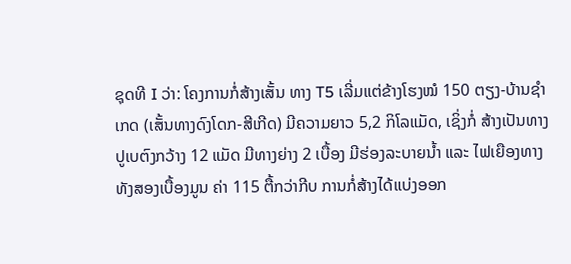ຊຸດທີ I ວ່າ: ໂຄງການກໍ່ສ້າງເສັ້ນ ທາງ T5 ເລີ່ມແຕ່ຂ້າງໂຮງໝໍ 150 ຕຽງ-ບ້ານຊຳເກດ (ເສັ້ນທາງດົງໂດກ-ສີເກີດ) ມີຄວາມຍາວ 5,2 ກິໂລແມັດ, ເຊິ່ງກໍ່ ສ້າງເປັນທາງປູເບຕົງກວ້າງ 12 ແມັດ ມີທາງຍ່າງ 2 ເບື້ອງ ມີຮ່ອງລະບາຍນ້ຳ ແລະ ໄຟເຍືອງທາງທັງສອງເບື້ອງມູນ ຄ່າ 115 ຕື້ກວ່າກີບ ການກໍ່ສ້າງໄດ້ແບ່ງອອກ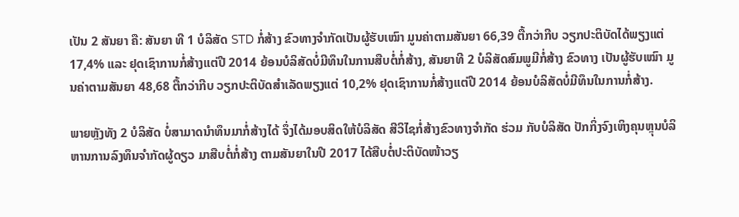ເປັນ 2 ສັນຍາ ຄື: ສັນຍາ ທີ 1 ບໍລິສັດ STD ກໍ່ສ້າງ ຂົວທາງຈຳກັດເປັນຜູ້ຮັບເໝົາ ມູນຄ່າຕາມສັນຍາ 66,39 ຕື້ກວ່າກີບ ວຽກປະຕິບັດໄດ້ພຽງແຕ່ 17,4% ແລະ ຢຸດເຊົາການກໍ່ສ້າງແຕ່ປີ 2014 ຍ້ອນບໍລິສັດບໍ່ມີທຶນໃນການສືບຕໍ່ກໍ່ສ້າງ, ສັນຍາທີ 2 ບໍລິສັດສົມພູມີກໍ່ສ້າງ ຂົວທາງ ເປັນຜູ້ຮັບເໝົາ ມູນຄ່າຕາມສັນຍາ 48,68 ຕື້ກວ່າກີບ ວຽກປະຕິບັດສຳເລັດພຽງແຕ່ 10,2% ຢຸດເຊົາການກໍ່ສ້າງແຕ່ປີ 2014 ຍ້ອນບໍລິສັດບໍ່ມີທຶນໃນການກໍ່ສ້າງ.

ພາຍຫຼັງທັງ 2 ບໍລິສັດ ບໍ່ສາມາດນຳທຶນມາກໍ່ສ້າງໄດ້ ຈຶ່ງໄດ້ມອບສິດໃຫ້ບໍລິສັດ ສີວິໄຊກໍ່ສ້າງຂົວທາງຈຳກັດ ຮ່ວມ ກັບບໍລິສັດ ປັກກິ່ງຈົງເຫິງຄຸນຫຼຸນບໍລິຫານການລົງທຶນຈຳກັດຜູ້ດຽວ ມາສືບຕໍ່ກໍ່ສ້າງ ຕາມສັນຍາໃນປີ 2017 ໄດ້ສືບຕໍ່ປະຕິບັດໜ້າວຽ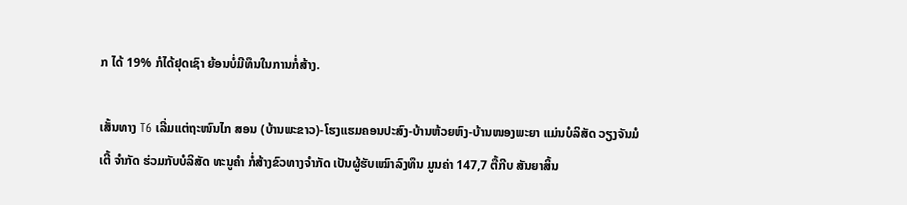ກ ໄດ້ 19% ກໍໄດ້ຢຸດເຊົາ ຍ້ອນບໍ່ມີທຶນໃນການກໍ່ສ້າງ.

ເສັ້ນທາງ T6 ເລີ່ມແຕ່ຖະໜົນໄກ ສອນ (ບ້ານພະຂາວ)-ໂຮງແຮມຄອນປະສົງ-ບ້ານຫ້ວຍຫົງ-ບ້ານໜອງພະຍາ ແມ່ນບໍລິສັດ ວຽງຈັນມໍເຕີ້ ຈຳກັດ ຮ່ວມກັບບໍລິສັດ ທະນູຄຳ ກໍ່ສ້າງຂົວທາງຈຳກັດ ເປັນຜູ້ຮັບເໝົາລົງທຶນ ມູນຄ່າ 147,7 ຕື້ກີບ ສັນຍາສິ້ນ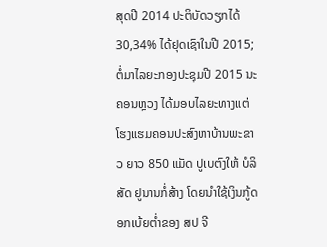ສຸດປີ 2014 ປະຕິບັດວຽກໄດ້ 30,34% ໄດ້ຢຸດເຊົາໃນປີ 2015; ຕໍ່ມາໄລຍະກອງປະຊຸມປີ 2015 ນະຄອນຫຼວງ ໄດ້ມອບໄລຍະທາງແຕ່ໂຮງແຮມຄອນປະສົງຫາບ້ານພະຂາວ ຍາວ 850 ແມັດ ປູເບຕົງໃຫ້ ບໍລິສັດ ຢູນານກໍ່ສ້າງ ໂດຍນຳໃຊ້ເງິນກູ້ດອກເບ້ຍຕ່ຳຂອງ ສປ ຈີ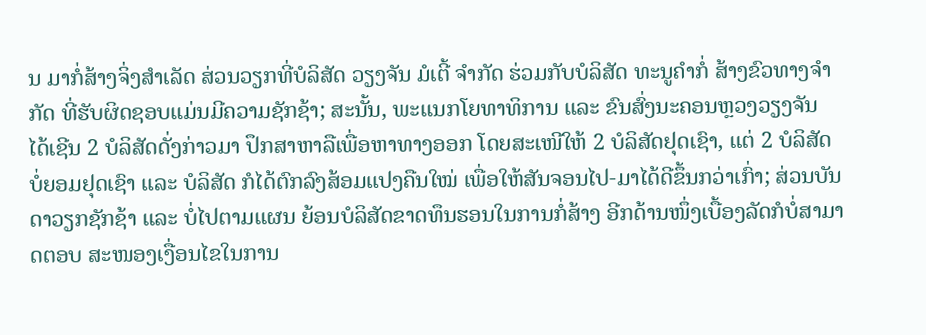ນ ມາກໍ່ສ້າງຈິ່ງສຳເລັດ ສ່ວນວຽກທີ່ບໍລິສັດ ວຽງຈັນ ມໍເຕີ້ ຈຳກັດ ຮ່ວມກັບບໍລິສັດ ທະນູຄຳກໍ່ ສ້າງຂົວທາງຈຳກັດ ທີ່ຮັບຜິດຊອບແມ່ນມີຄວາມຊັກຊ້າ; ສະນັ້ນ, ພະແນກໂຍທາທິການ ແລະ ຂົນສົ່ງນະຄອນຫຼວງວຽງຈັນ ໄດ້ເຊີນ 2 ບໍລິສັດດັ່ງກ່າວມາ ປຶກສາຫາລືເພື່ອຫາທາງອອກ ໂດຍສະເໜີໃຫ້ 2 ບໍລິສັດຢຸດເຊົາ, ແຕ່ 2 ບໍລິສັດບໍ່ຍອມຢຸດເຊົາ ແລະ ບໍລິສັດ ກໍໄດ້ຕົກລົງສ້ອມແປງຄືນໃໝ່ ເພື່ອໃຫ້ສັນຈອນໄປ-ມາໄດ້ດີຂຶ້ນກວ່າເກົ່າ; ສ່ວນບັນດາວຽກຊັກຊ້າ ແລະ ບໍ່ໄປຕາມແຜນ ຍ້ອນບໍລິສັດຂາດທຶນຮອນໃນການກໍ່ສ້າງ ອີກດ້ານໜຶ່ງເບື້ອງລັດກໍບໍ່ສາມາດຕອບ ສະໜອງເງື່ອນໄຂໃນການ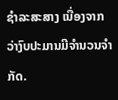ຊຳລະສະສາງ ເນື່ອງຈາກວ່າງົບປະມານມີຈຳນວນຈຳກັດ.